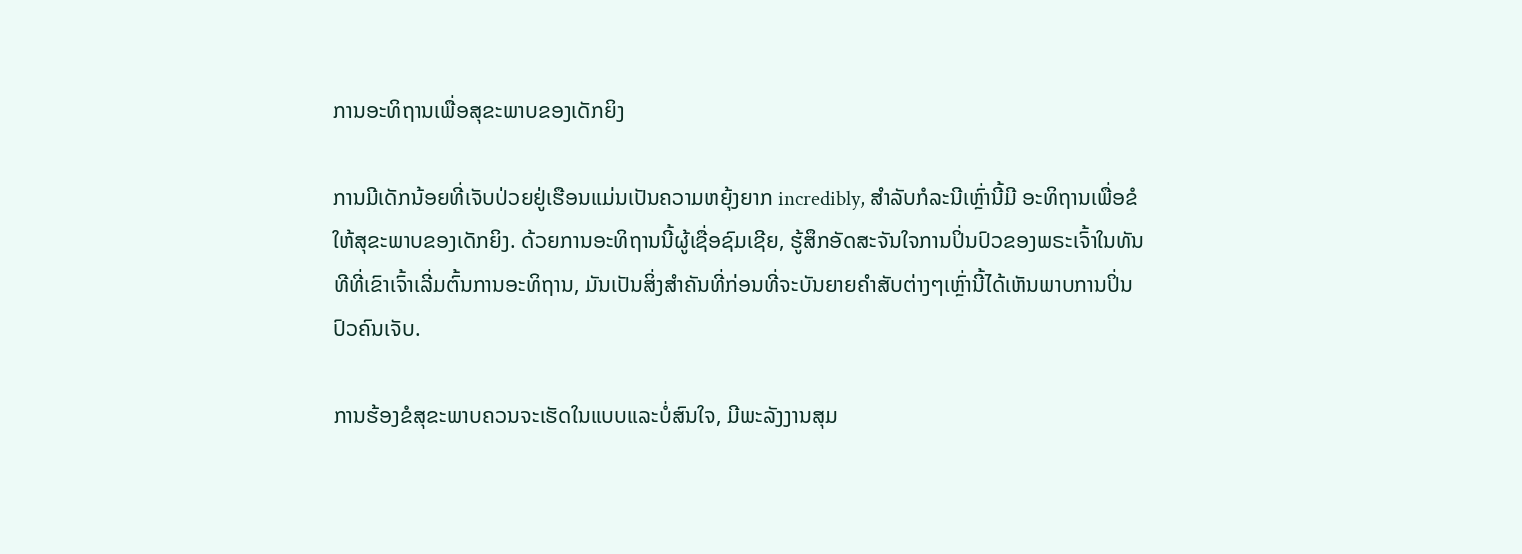ການອະທິຖານເພື່ອສຸຂະພາບຂອງເດັກຍິງ

ການມີເດັກນ້ອຍທີ່ເຈັບປ່ວຍຢູ່ເຮືອນແມ່ນເປັນຄວາມຫຍຸ້ງຍາກ incredibly, ສໍາລັບກໍລະນີເຫຼົ່ານີ້ມີ ອະທິຖານເພື່ອຂໍໃຫ້ສຸຂະພາບຂອງເດັກຍິງ. ດ້ວຍການອະທິຖານນີ້ຜູ້ເຊື່ອຊົມເຊີຍ, ຮູ້ສຶກອັດສະຈັນໃຈການປິ່ນປົວຂອງພຣະເຈົ້າໃນທັນທີທີ່ເຂົາເຈົ້າເລີ່ມຕົ້ນການອະທິຖານ, ມັນເປັນສິ່ງສໍາຄັນທີ່ກ່ອນທີ່ຈະບັນຍາຍຄໍາສັບຕ່າງໆເຫຼົ່ານີ້ໄດ້ເຫັນພາບການປິ່ນປົວຄົນເຈັບ.

ການຮ້ອງຂໍສຸຂະພາບຄວນຈະເຮັດໃນແບບແລະບໍ່ສົນໃຈ, ມີພະລັງງານສຸມ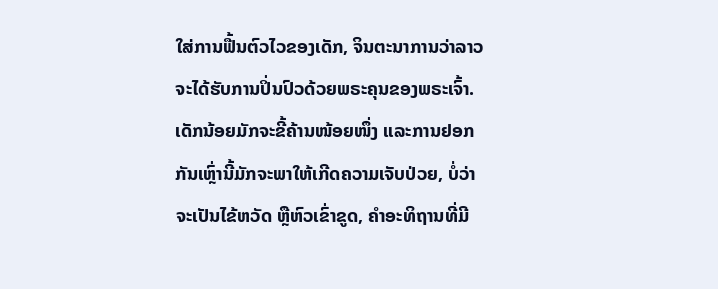ໃສ່ການຟື້ນຕົວໄວຂອງເດັກ, ຈິນຕະນາການວ່າລາວຈະໄດ້ຮັບການປິ່ນປົວດ້ວຍພຣະຄຸນຂອງພຣະເຈົ້າ. ເດັກນ້ອຍມັກຈະຂີ້ຄ້ານໜ້ອຍໜຶ່ງ ແລະການຢອກກັນເຫຼົ່ານີ້ມັກຈະພາໃຫ້ເກີດຄວາມເຈັບປ່ວຍ, ບໍ່ວ່າຈະເປັນໄຂ້ຫວັດ ຫຼືຫົວເຂົ່າຂູດ, ຄໍາອະທິຖານທີ່ມີ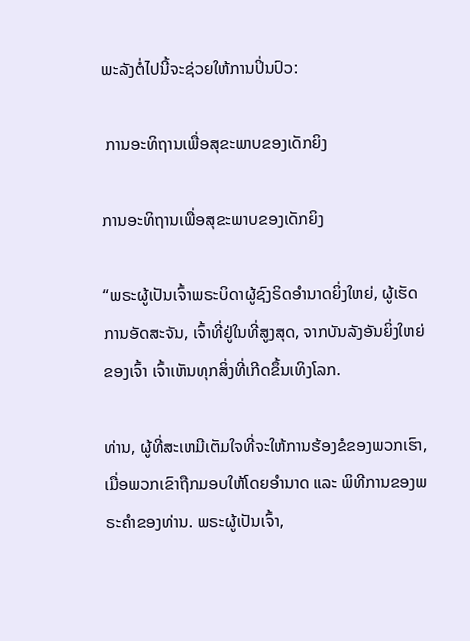ພະລັງຕໍ່ໄປນີ້ຈະຊ່ວຍໃຫ້ການປິ່ນປົວ:

 ການອະທິຖານເພື່ອສຸຂະພາບຂອງເດັກຍິງ

ການອະທິຖານເພື່ອສຸຂະພາບຂອງເດັກຍິງ

“ພຣະຜູ້ເປັນເຈົ້າພຣະບິດາຜູ້ຊົງຣິດອຳນາດຍິ່ງໃຫຍ່, ຜູ້ເຮັດການອັດສະຈັນ, ເຈົ້າທີ່ຢູ່ໃນທີ່ສູງສຸດ, ຈາກບັນລັງອັນຍິ່ງໃຫຍ່ຂອງເຈົ້າ ເຈົ້າເຫັນທຸກສິ່ງທີ່ເກີດຂຶ້ນເທິງໂລກ.

ທ່ານ, ຜູ້ທີ່ສະເຫມີເຕັມໃຈທີ່ຈະໃຫ້ການຮ້ອງຂໍຂອງພວກເຮົາ, ເມື່ອພວກເຂົາຖືກມອບໃຫ້ໂດຍອຳນາດ ແລະ ພິທີການຂອງພຣະຄຳຂອງທ່ານ. ພຣະຜູ້ເປັນເຈົ້າ,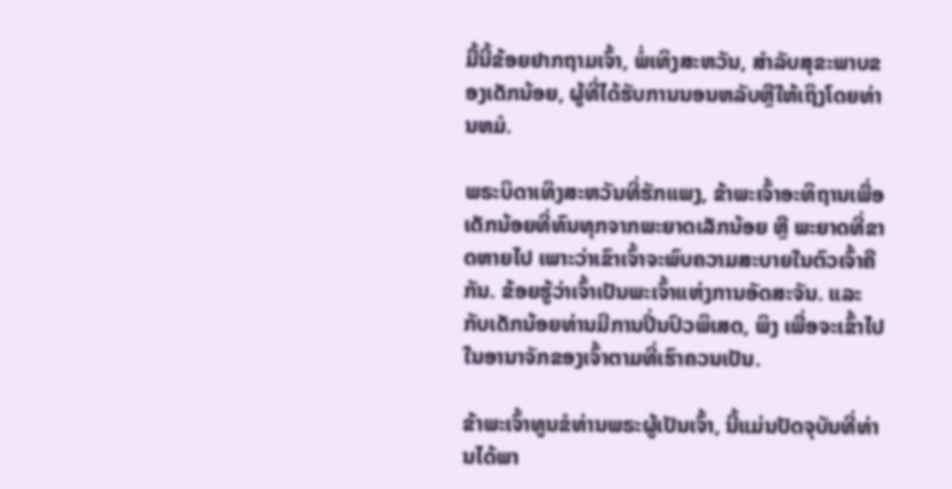ມື້ນີ້ຂ້ອຍຢາກຖາມເຈົ້າ, ພໍ່ເທິງສະຫວັນ, ສໍາລັບສຸຂະພາບຂອງເດັກນ້ອຍ, ຜູ້ທີ່ໄດ້ຮັບການນອນຫລັບຫຼືໃຫ້ເຖິງໂດຍທ່ານຫມໍ.

ພຣະບິດາເທິງສະຫວັນທີ່ຮັກແພງ, ຂ້າພະເຈົ້າອະທິຖານເພື່ອເດັກນ້ອຍທີ່ທົນທຸກຈາກພະຍາດເລັກນ້ອຍ ຫຼື ພະຍາດທີ່ຂາດຫາຍໄປ ເພາະວ່າເຂົາເຈົ້າຈະພົບຄວາມສະບາຍໃນຕົວເຈົ້າຄືກັນ. ຂ້ອຍຮູ້ວ່າເຈົ້າເປັນພະເຈົ້າແຫ່ງການອັດສະຈັນ. ແລະກັບເດັກນ້ອຍທ່ານມີການປິ່ນປົວພິເສດ, ພິງ ເພື່ອຈະເຂົ້າໄປໃນອານາຈັກຂອງເຈົ້າຕາມທີ່ເຮົາຄວນເປັນ.

ຂ້າພະເຈົ້າທູນຂໍທ່ານພຣະຜູ້ເປັນເຈົ້າ, ນີ້ແມ່ນປັດຈຸບັນທີ່ທ່ານໄດ້ພາ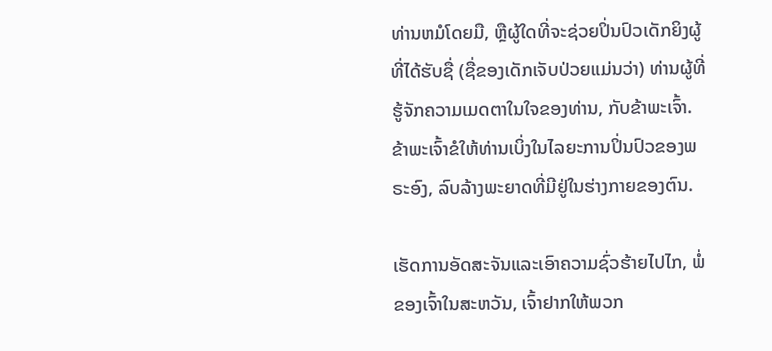ທ່ານຫມໍໂດຍມື, ຫຼືຜູ້ໃດທີ່ຈະຊ່ວຍປິ່ນປົວເດັກຍິງຜູ້ທີ່ໄດ້ຮັບຊື່ (ຊື່ຂອງເດັກເຈັບປ່ວຍແມ່ນວ່າ) ທ່ານຜູ້ທີ່ຮູ້ຈັກຄວາມເມດຕາໃນໃຈຂອງທ່ານ, ກັບຂ້າພະເຈົ້າ. ຂ້າພະເຈົ້າຂໍໃຫ້ທ່ານເບິ່ງໃນໄລຍະການປິ່ນປົວຂອງພຣະອົງ, ລົບລ້າງພະຍາດທີ່ມີຢູ່ໃນຮ່າງກາຍຂອງຕົນ.

ເຮັດການອັດສະຈັນແລະເອົາຄວາມຊົ່ວຮ້າຍໄປໄກ, ພໍ່ຂອງເຈົ້າໃນສະຫວັນ, ເຈົ້າຢາກໃຫ້ພວກ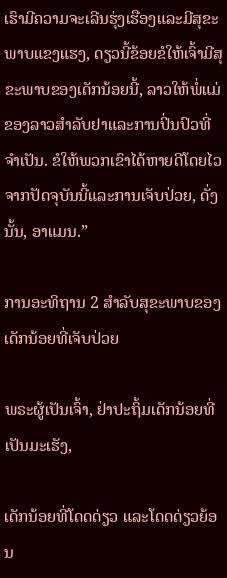ເຮົາມີຄວາມຈະເລີນຮຸ່ງເຮືອງແລະມີສຸຂະພາບແຂງແຮງ, ດຽວນີ້ຂ້ອຍຂໍໃຫ້ເຈົ້າມີສຸຂະພາບຂອງເດັກນ້ອຍນີ້, ລາວໃຫ້ພໍ່ແມ່ຂອງລາວສໍາລັບຢາແລະການປິ່ນປົວທີ່ຈໍາເປັນ. ຂໍໃຫ້ພວກເຂົາໄດ້ຫາຍດີໂດຍໄວຈາກປັດຈຸບັນນີ້ແລະການເຈັບປ່ວຍ, ດັ່ງນັ້ນ, ອາແມນ.”

ການອະທິຖານ 2 ສໍາລັບສຸຂະພາບຂອງເດັກນ້ອຍທີ່ເຈັບປ່ວຍ

ພຣະຜູ້ເປັນເຈົ້າ, ຢ່າປະຖິ້ມເດັກນ້ອຍທີ່ເປັນມະເຮັງ,

ເດັກນ້ອຍທີ່ໂດດດ່ຽວ ແລະໂດດດ່ຽວຍ້ອນ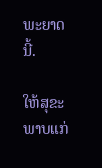ພະຍາດນີ້.

ໃຫ້ສຸຂະພາບແກ່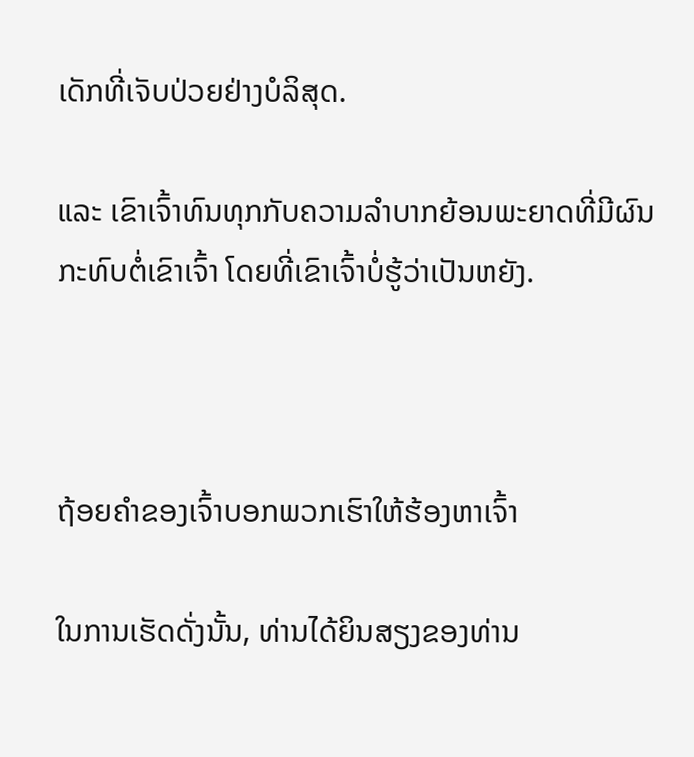ເດັກທີ່ເຈັບປ່ວຍຢ່າງບໍລິສຸດ.

ແລະ ເຂົາເຈົ້າທົນທຸກກັບຄວາມລຳບາກຍ້ອນພະຍາດທີ່ມີຜົນກະທົບຕໍ່ເຂົາເຈົ້າ ໂດຍທີ່ເຂົາເຈົ້າບໍ່ຮູ້ວ່າເປັນຫຍັງ.



ຖ້ອຍຄຳຂອງເຈົ້າບອກພວກເຮົາໃຫ້ຮ້ອງຫາເຈົ້າ

ໃນການເຮັດດັ່ງນັ້ນ, ທ່ານໄດ້ຍິນສຽງຂອງທ່ານ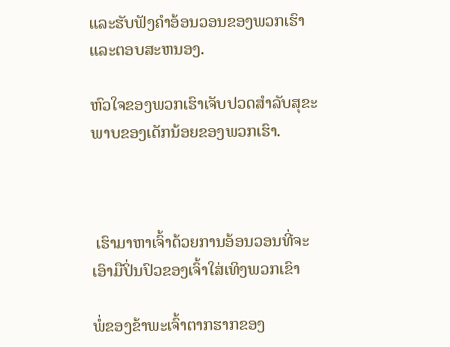ແລະຮັບຟັງຄໍາອ້ອນວອນຂອງພວກເຮົາແລະຕອບສະຫນອງ.

ຫົວໃຈຂອງພວກເຮົາເຈັບປວດສໍາລັບສຸຂະພາບຂອງເດັກນ້ອຍຂອງພວກເຮົາ.



 ເຮົາມາຫາເຈົ້າດ້ວຍການອ້ອນວອນທີ່ຈະເອົາມືປິ່ນປົວຂອງເຈົ້າໃສ່ເທິງພວກເຂົາ

ພໍ່ຂອງຂ້າພະເຈົ້າຕາກຮາກຂອງ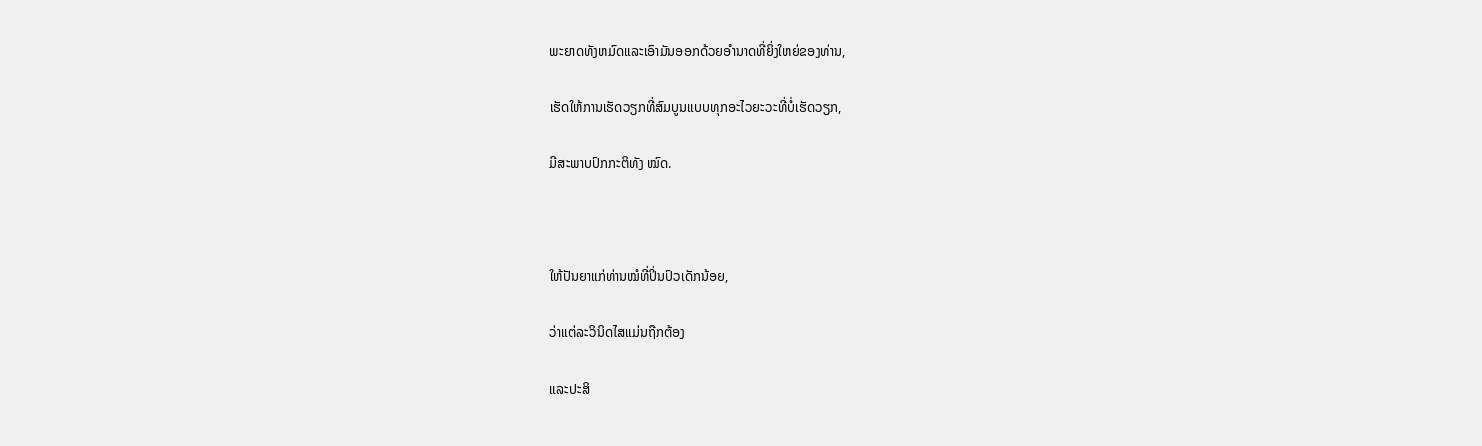ພະຍາດທັງຫມົດແລະເອົາມັນອອກດ້ວຍອໍານາດທີ່ຍິ່ງໃຫຍ່ຂອງທ່ານ,

ເຮັດໃຫ້ການເຮັດວຽກທີ່ສົມບູນແບບທຸກອະໄວຍະວະທີ່ບໍ່ເຮັດວຽກ,

ມີສະພາບປົກກະຕິທັງ ໝົດ.



ໃຫ້ປັນຍາແກ່ທ່ານໝໍທີ່ປິ່ນປົວເດັກນ້ອຍ,

ວ່າແຕ່ລະວິນິດໄສແມ່ນຖືກຕ້ອງ

ແລະປະສິ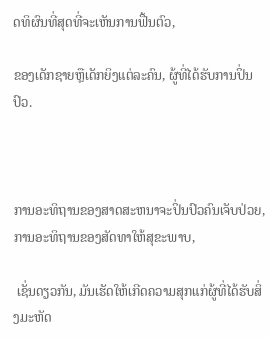ດທິຜົນທີ່ສຸດທີ່ຈະເຫັນການຟື້ນຕົວ,

ຂອງເດັກຊາຍຫຼືເດັກຍິງແຕ່ລະຄົນ, ຜູ້ທີ່ໄດ້ຮັບການປິ່ນປົວ.



ການອະທິຖານຂອງສາດສະຫນາຈະປິ່ນປົວຄົນເຈັບປ່ວຍ, ການອະທິຖານຂອງສັດທາໃຫ້ສຸຂະພາບ,

 ເຊັ່ນດຽວກັນ, ມັນເຮັດໃຫ້ເກີດຄວາມສຸກແກ່ຜູ້ທີ່ໄດ້ຮັບສິ່ງມະຫັດ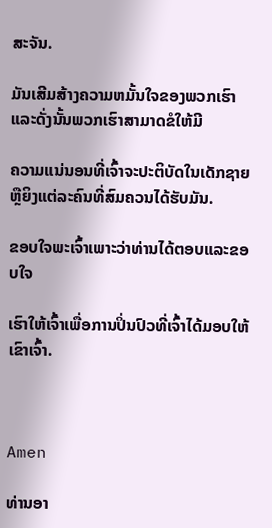ສະຈັນ.

ມັນເສີມສ້າງຄວາມຫມັ້ນໃຈຂອງພວກເຮົາແລະດັ່ງນັ້ນພວກເຮົາສາມາດຂໍໃຫ້ມີ

ຄວາມແນ່ນອນທີ່ເຈົ້າຈະປະຕິບັດໃນເດັກຊາຍຫຼືຍິງແຕ່ລະຄົນທີ່ສົມຄວນໄດ້ຮັບມັນ.

ຂອບໃຈພະເຈົ້າເພາະວ່າທ່ານໄດ້ຕອບແລະຂອບໃຈ

ເຮົາໃຫ້ເຈົ້າເພື່ອການປິ່ນປົວທີ່ເຈົ້າໄດ້ມອບໃຫ້ເຂົາເຈົ້າ.



Amen

ທ່ານອາ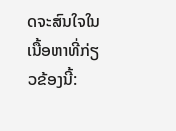ດຈະສົນໃຈໃນເນື້ອຫາທີ່ກ່ຽວຂ້ອງນີ້: